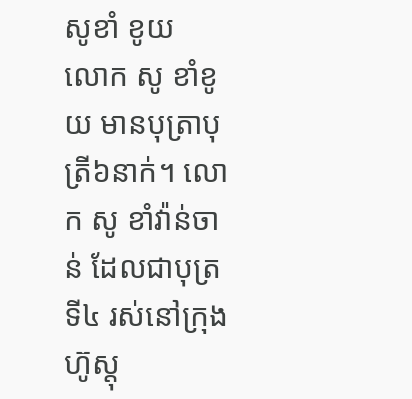សូខាំ ខូយ
លោក សូ ខាំខូយ មានបុត្រាបុត្រី៦នាក់។ លោក សូ ខាំវ៉ាន់ចាន់ ដែលជាបុត្រទី៤ រស់នៅក្រុងហ៊ូស្តុ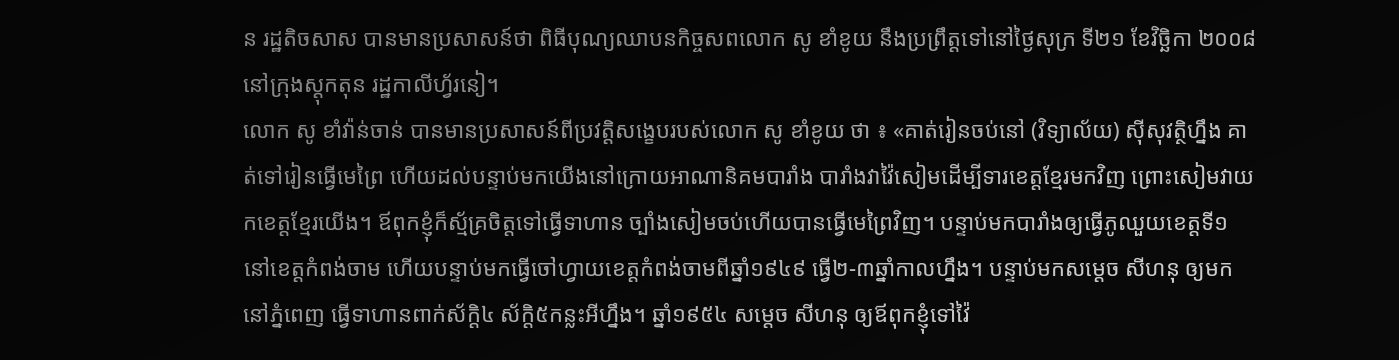ន រដ្ឋតិចសាស បានមានប្រសាសន៍ថា ពិធីបុណ្យឈាបនកិច្ចសពលោក សូ ខាំខូយ នឹងប្រព្រឹត្តទៅនៅថ្ងៃសុក្រ ទី២១ ខែវិច្ឆិកា ២០០៨ នៅក្រុងស្តុកតុន រដ្ឋកាលីហ្វ័រនៀ។
លោក សូ ខាំវ៉ាន់ចាន់ បានមានប្រសាសន៍ពីប្រវត្តិសង្ខេបរបស់លោក សូ ខាំខូយ ថា ៖ «គាត់រៀនចប់នៅ (វិទ្យាល័យ) ស៊ីសុវត្ថិហ្នឹង គាត់ទៅរៀនធ្វើមេព្រៃ ហើយដល់បន្ទាប់មកយើងនៅក្រោយអាណានិគមបារាំង បារាំងវាវ៉ៃសៀមដើម្បីទារខេត្តខ្មែរមកវិញ ព្រោះសៀមវាយកខេត្តខ្មែរយើង។ ឪពុកខ្ញុំក៏ស្ម័គ្រចិត្តទៅធ្វើទាហាន ច្បាំងសៀមចប់ហើយបានធ្វើមេព្រៃវិញ។ បន្ទាប់មកបារាំងឲ្យធ្វើភូឈួយខេត្តទី១ នៅខេត្តកំពង់ចាម ហើយបន្ទាប់មកធ្វើចៅហ្វាយខេត្តកំពង់ចាមពីឆ្នាំ១៩៤៩ ធ្វើ២-៣ឆ្នាំកាលហ្នឹង។ បន្ទាប់មកសម្ដេច សីហនុ ឲ្យមកនៅភ្នំពេញ ធ្វើទាហានពាក់ស័ក្ដិ៤ ស័ក្ដិ៥កន្លះអីហ្នឹង។ ឆ្នាំ១៩៥៤ សម្ដេច សីហនុ ឲ្យឪពុកខ្ញុំទៅវ៉ៃ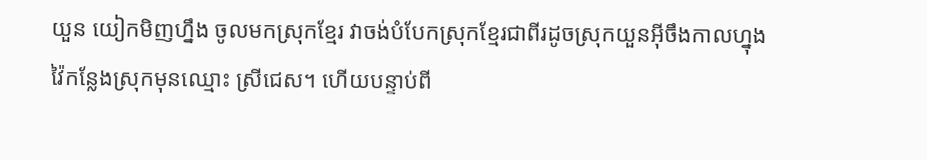យួន យៀកមិញហ្នឹង ចូលមកស្រុកខ្មែរ វាចង់បំបែកស្រុកខ្មែរជាពីរដូចស្រុកយួនអ៊ីចឹងកាលហ្នុង វ៉ៃកន្លែងស្រុកមុនឈ្មោះ ស្រីជេស។ ហើយបន្ទាប់ពី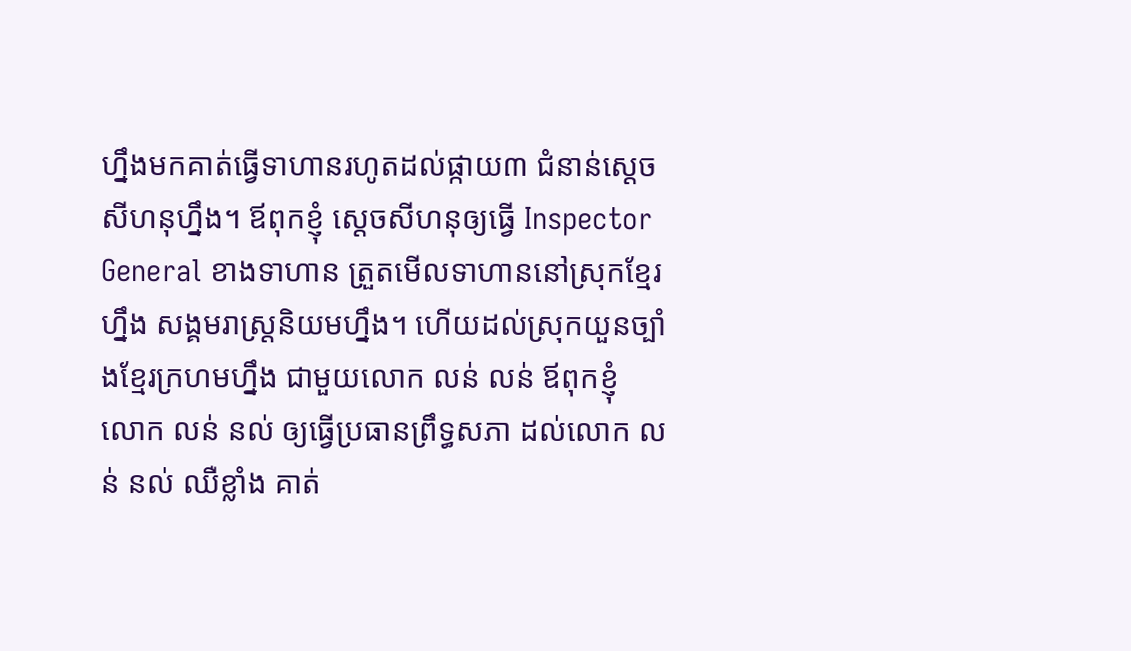ហ្នឹងមកគាត់ធ្វើទាហានរហូតដល់ផ្កាយ៣ ជំនាន់ស្ដេចសីហនុហ្នឹង។ ឪពុកខ្ញុំ ស្ដេចសីហនុឲ្យធ្វើ Inspector General ខាងទាហាន ត្រួតមើលទាហាននៅស្រុកខ្មែរហ្នឹង សង្គមរាស្រ្ដនិយមហ្នឹង។ ហើយដល់ស្រុកយួនច្បាំងខ្មែរក្រហមហ្នឹង ជាមួយលោក លន់ លន់ ឪពុកខ្ញុំ លោក លន់ នល់ ឲ្យធ្វើប្រធានព្រឹទ្ធសភា ដល់លោក លន់ នល់ ឈឺខ្លាំង គាត់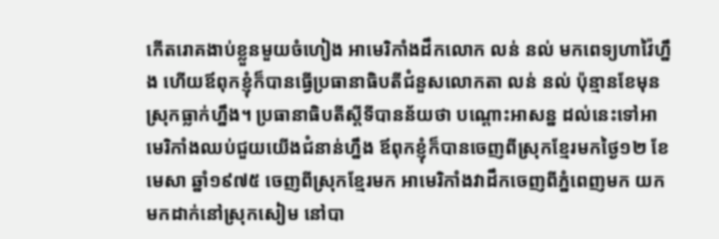កើតរោគងាប់ខ្លួនមួយចំហៀង អាមេរិកាំងដឹកលោក លន់ នល់ មកពេទ្យហាវ៉ៃហ្នឹង ហើយឪពុកខ្ញុំក៏បានធ្វើប្រធានាធិបតីជំនួសលោកតា លន់ នល់ ប៉ុន្មានខែមុនស្រុកធ្លាក់ហ្នឹង។ ប្រធានាធិបតីស្ដីទីបានន័យថា បណ្ដោះអាសន្ន ដល់នេះទៅអាមេរិកាំងឈប់ជួយយើងជំនាន់ហ្នឹង ឪពុកខ្ញុំក៏បានចេញពីស្រុកខ្មែរមកថ្ងៃ១២ ខែមេសា ឆ្នាំ១៩៧៥ ចេញពីស្រុកខ្មែរមក អាមេរិកាំងវាដឹកចេញពីភ្នំពេញមក យកមកដាក់នៅស្រុកសៀម នៅបា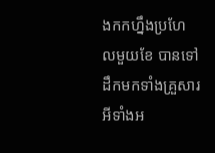ងកកហ្នឹងប្រហែលមួយខែ បានទៅដឹកមកទាំងគ្រួសារអីទាំងអ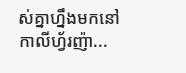ស់គ្នាហ្នឹងមកនៅកាលីហ្វ័រញ៉ា...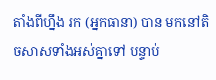តាំងពីហ្នឹង រក (អ្នកធានា) បាន មកនៅតិចសាសទាំងអស់គ្នាទៅ បន្ទាប់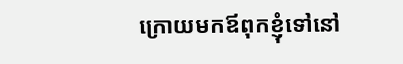ក្រោយមកឪពុកខ្ញុំទៅនៅ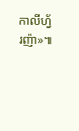កាលីហ្វ័រញ៉ា»៕